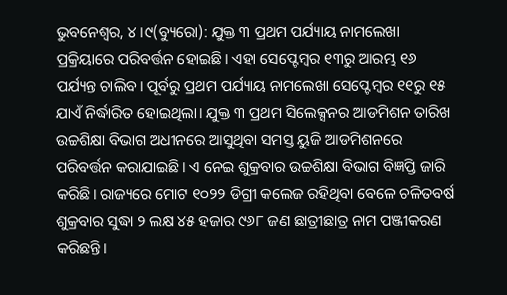ଭୁବନେଶ୍ୱର, ୪।୯(ବ୍ୟୁରୋ): ଯୁକ୍ତ ୩ ପ୍ରଥମ ପର୍ଯ୍ୟାୟ ନାମଲେଖା ପ୍ରକ୍ରିୟାରେ ପରିବର୍ତ୍ତନ ହୋଇଛି। ଏହା ସେପ୍ଟେମ୍ବର ୧୩ରୁ ଆରମ୍ଭ ୧୬ ପର୍ଯ୍ୟନ୍ତ ଚାଲିବ। ପୂର୍ବରୁ ପ୍ରଥମ ପର୍ଯ୍ୟାୟ ନାମଲେଖା ସେପ୍ଟେମ୍ବର ୧୧ରୁ ୧୫ ଯାଏଁ ନିର୍ଦ୍ଧାରିତ ହୋଇଥିଲା। ଯୁକ୍ତ ୩ ପ୍ରଥମ ସିଲେକ୍ସନର ଆଡମିଶନ ତାରିଖ ଉଚ୍ଚଶିକ୍ଷା ବିଭାଗ ଅଧୀନରେ ଆସୁଥିବା ସମସ୍ତ ୟୁଜି ଆଡମିଶନରେ ପରିବର୍ତ୍ତନ କରାଯାଇଛି। ଏ ନେଇ ଶୁକ୍ରବାର ଉଚ୍ଚଶିକ୍ଷା ବିଭାଗ ବିଜ୍ଞପ୍ତି ଜାରି କରିଛି। ରାଜ୍ୟରେ ମୋଟ ୧୦୨୨ ଡିଗ୍ରୀ କଲେଜ ରହିଥିବା ବେଳେ ଚଳିତବର୍ଷ ଶୁକ୍ରବାର ସୁଦ୍ଧା ୨ ଲକ୍ଷ ୪୫ ହଜାର ୯୬୮ ଜଣ ଛାତ୍ରୀଛାତ୍ର ନାମ ପଞ୍ଜୀକରଣ କରିଛନ୍ତି।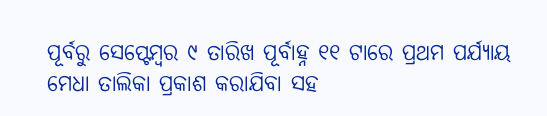ପୂର୍ବରୁ ସେପ୍ଟେମ୍ବର ୯ ତାରିଖ ପୂର୍ବାହ୍ନ ୧୧ ଟାରେ ପ୍ରଥମ ପର୍ଯ୍ୟାୟ ମେଧା ତାଲିକା ପ୍ରକାଶ କରାଯିବା ସହ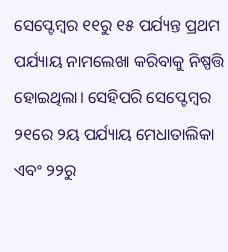ସେପ୍ଟେମ୍ବର ୧୧ରୁ ୧୫ ପର୍ଯ୍ୟନ୍ତ ପ୍ରଥମ ପର୍ଯ୍ୟାୟ ନାମଲେଖା କରିବାକୁ ନିଷ୍ପତ୍ତି ହୋଇଥିଲା। ସେହିପରି ସେପ୍ଟେମ୍ବର ୨୧ରେ ୨ୟ ପର୍ଯ୍ୟାୟ ମେଧାତାଲିକା ଏବଂ ୨୨ରୁ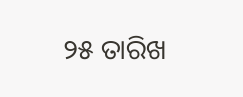୨୫ ତାରିଖ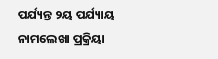ପର୍ଯ୍ୟନ୍ତ ୨ୟ ପର୍ଯ୍ୟାୟ ନାମଲେଖା ପ୍ରକ୍ରିୟା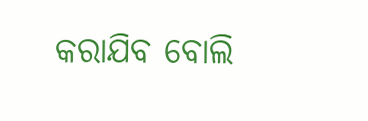କରାଯିବ ବୋଲି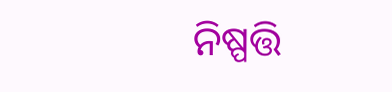ନିଷ୍ପତ୍ତି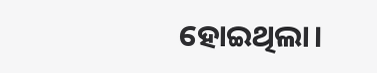ହୋଇଥିଲା।